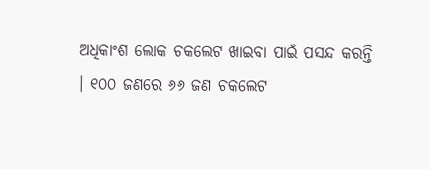ଅଧିକାଂଶ ଲୋକ ଚକଲେଟ ଖାଇବା ପାଇଁ ପସନ୍ଦ କରନ୍ତି । ୧୦୦ ଜଣରେ ୬୬ ଜଣ ଚକଲେଟ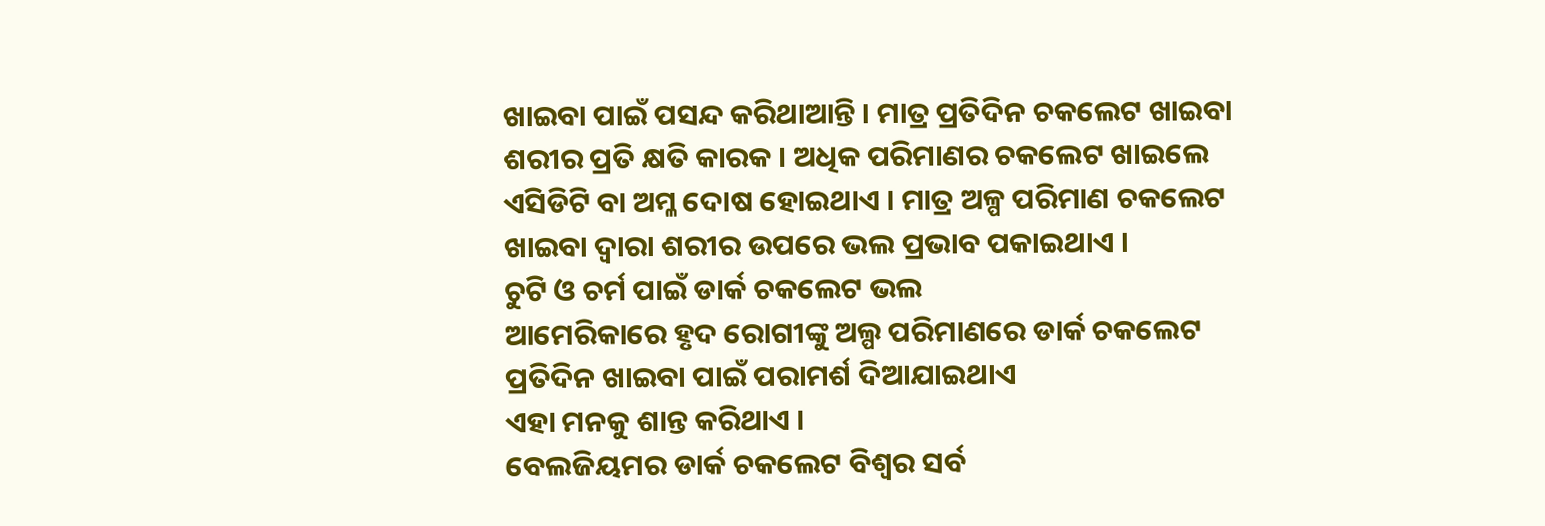ଖାଇବା ପାଇଁ ପସନ୍ଦ କରିଥାଆନ୍ତି । ମାତ୍ର ପ୍ରତିଦିନ ଚକଲେଟ ଖାଇବା ଶରୀର ପ୍ରତି କ୍ଷତି କାରକ । ଅଧିକ ପରିମାଣର ଚକଲେଟ ଖାଇଲେ ଏସିଡିଟି ବା ଅମ୍ଳ ଦୋଷ ହୋଇଥାଏ । ମାତ୍ର ଅଳ୍ପ ପରିମାଣ ଚକଲେଟ ଖାଇବା ଦ୍ୱାରା ଶରୀର ଉପରେ ଭଲ ପ୍ରଭାବ ପକାଇଥାଏ ।
ଚୁଟି ଓ ଚର୍ମ ପାଇଁ ଡାର୍କ ଚକଲେଟ ଭଲ
ଆମେରିକାରେ ହୃଦ ରୋଗୀଙ୍କୁ ଅଲ୍ପ ପରିମାଣରେ ଡାର୍କ ଚକଲେଟ ପ୍ରତିଦିନ ଖାଇବା ପାଇଁ ପରାମର୍ଶ ଦିଆଯାଇଥାଏ
ଏହା ମନକୁ ଶାନ୍ତ କରିଥାଏ ।
ବେଲଜିୟମର ଡାର୍କ ଚକଲେଟ ବିଶ୍ୱର ସର୍ବ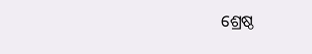ଶ୍ରେଷ୍ଠ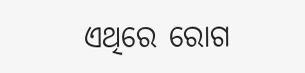ଏଥିରେ ରୋଗ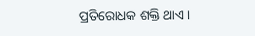ପ୍ରତିରୋଧକ ଶକ୍ତି ଥାଏ ।